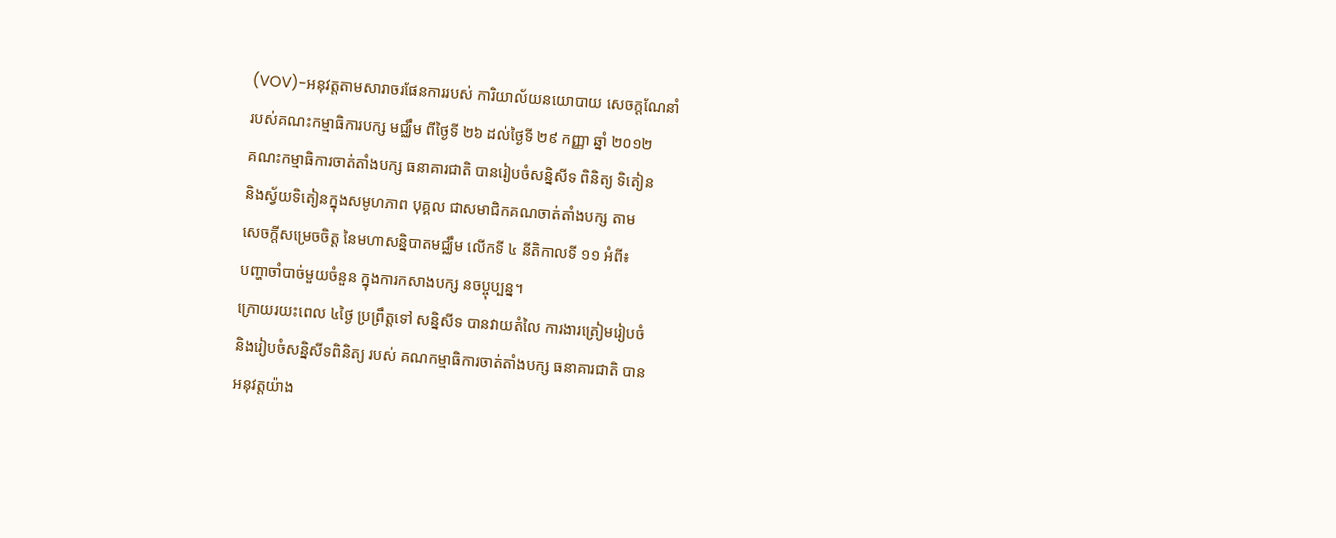(VOV)-អនុវត្តតាមសារាចរផែនការរបស់ ការិយាល័យនយោបាយ សេចក្ដណែនាំ
របស់គណះកម្មាធិការបក្ស មជ្ឈឹម ពីថ្ងៃទី ២៦ ដល់ថ្ងៃទី ២៩ កញ្ញា ឆ្នាំ ២០១២
គណះកម្មាធិការចាត់តាំងបក្ស ធនាគារជាតិ បានរៀបចំសន្និសីទ ពិនិត្យ ទិតៀន
និងស្វ័យទិតៀនក្នុងសមូហភាព បុគ្គល ជាសមាជិកគណចាត់តាំងបក្ស តាម
សេចក្ដីសម្រេចចិត្ត នៃមហាសន្និបាតមជ្ឈឹម លើកទី ៤ នីតិកាលទី ១១ អំពី៖
បញ្ហាចាំបាច់មួយចំនួន ក្នុងការកសាងបក្ស នចប្ចុប្បន្ន។
ក្រោយរយះពេល ៤ថ្ងៃ ប្រព្រឹត្តទៅ សន្និសីទ បានវាយតំលៃ ការងារត្រៀមរៀបចំ
និងរៀបចំសន្និសីទពិនិត្យ របស់ គណកម្មាធិការចាត់តាំងបក្ស ធនាគារជាតិ បាន
អនុវត្តយ៉ាង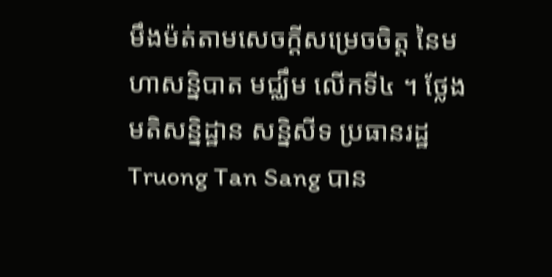មឹងម៉ត់តាមសេចក្ដីសម្រេចចិត្ត នៃមហាសន្និបាត មជ្ឈឹម លើកទី៤ ។ ថ្លែងមតិសន្និដ្ឋាន សន្និសីទ ប្រធានរដ្ឋ Truong Tan Sang បាន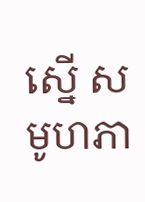ស្នើ សមូហភា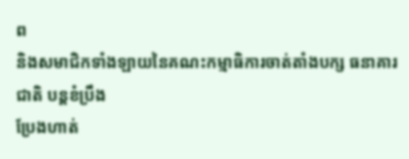ព
និងសមាជិកទាំងឡាយនៃគណះកម្មាធិការចាត់តាំងបក្ស ធនាគារជាតិ បន្តខំប្រឹង
ប្រែងហាត់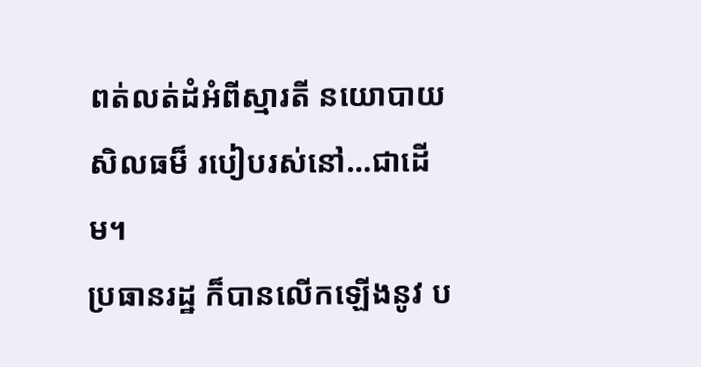ពត់លត់ដំអំពីស្មារតី នយោបាយ សិលធម៏ របៀបរស់នៅ…ជាដើម។
ប្រធានរដ្ឋ ក៏បានលើកឡើងនូវ ប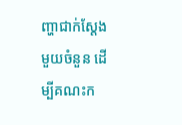ញ្ហាជាក់ស្ដែងមួយចំនួន ដើម្បីគណះក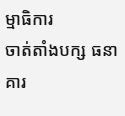ម្មាធិការ
ចាត់តាំងបក្ស ធនាគារ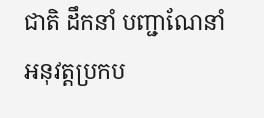ជាតិ ដឹកនាំ បញ្ជាណែនាំ អនុវត្តប្រកប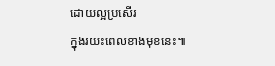ដោយល្អប្រសើរ
ក្នុងរយះពេលខាងមុខនេះ៕